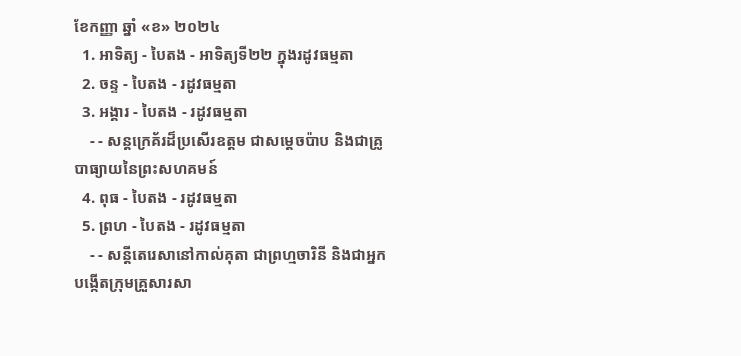ខែកញ្ញា ឆ្នាំ «ខ» ២០២៤
  1. អាទិត្យ - បៃតង - អាទិត្យទី២២ ក្នុងរដូវធម្មតា
  2. ចន្ទ - បៃតង - រដូវធម្មតា
  3. អង្គារ - បៃតង - រដូវធម្មតា
    - - សន្តក្រេគ័រដ៏ប្រសើរឧត្តម ជាសម្ដេចប៉ាប និងជាគ្រូបាធ្យាយនៃព្រះសហគមន៍
  4. ពុធ - បៃតង - រដូវធម្មតា
  5. ព្រហ - បៃតង - រដូវធម្មតា
    - - សន្តីតេរេសានៅកាល់គុតា ជាព្រហ្មចារិនី និងជាអ្នកបង្កើតក្រុមគ្រួសារសា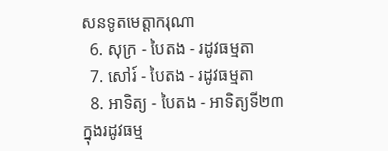សនទូតមេត្ដាករុណា
  6. សុក្រ - បៃតង - រដូវធម្មតា
  7. សៅរ៍ - បៃតង - រដូវធម្មតា
  8. អាទិត្យ - បៃតង - អាទិត្យទី២៣ ក្នុងរដូវធម្ម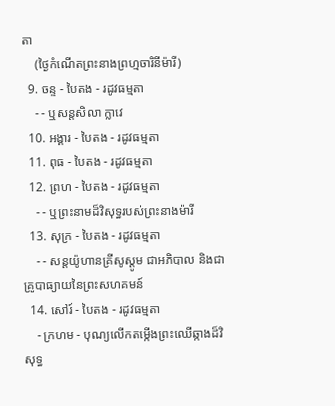តា
    (ថ្ងៃកំណើតព្រះនាងព្រហ្មចារិនីម៉ារី)
  9. ចន្ទ - បៃតង - រដូវធម្មតា
    - - ឬសន្តសិលា ក្លាវេ
  10. អង្គារ - បៃតង - រដូវធម្មតា
  11. ពុធ - បៃតង - រដូវធម្មតា
  12. ព្រហ - បៃតង - រដូវធម្មតា
    - - ឬព្រះនាមដ៏វិសុទ្ធរបស់ព្រះនាងម៉ារី
  13. សុក្រ - បៃតង - រដូវធម្មតា
    - - សន្តយ៉ូហានគ្រីសូស្តូម ជាអភិបាល និងជាគ្រូបាធ្យាយនៃព្រះសហគមន៍
  14. សៅរ៍ - បៃតង - រដូវធម្មតា
    - ក្រហម - បុណ្យលើកតម្កើងព្រះឈើឆ្កាងដ៏វិសុទ្ធ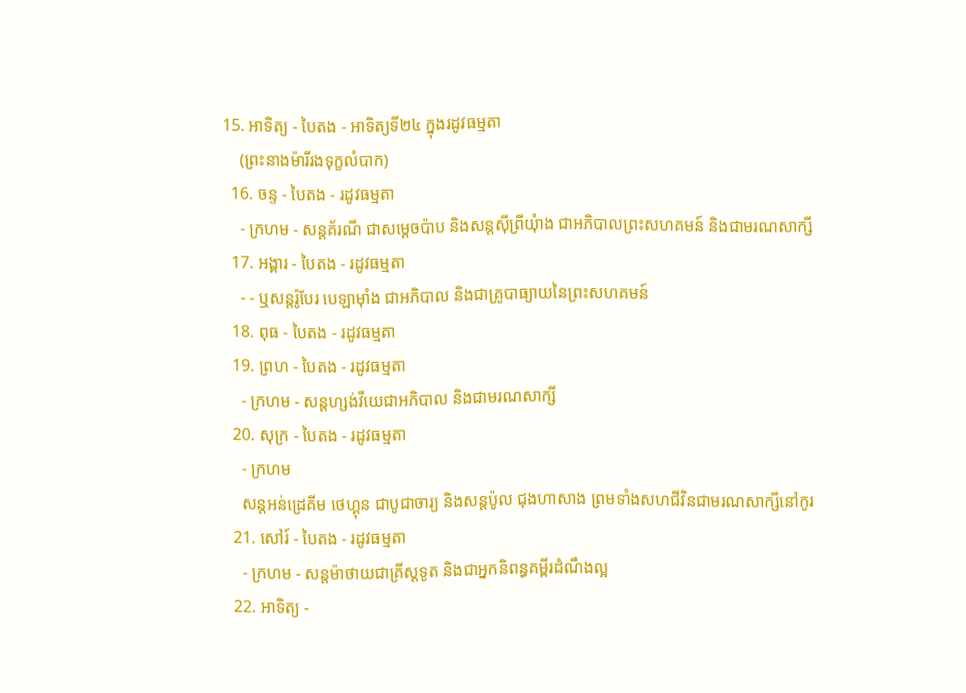15. អាទិត្យ - បៃតង - អាទិត្យទី២៤ ក្នុងរដូវធម្មតា
    (ព្រះនាងម៉ារីរងទុក្ខលំបាក)
  16. ចន្ទ - បៃតង - រដូវធម្មតា
    - ក្រហម - សន្តគ័រណី ជាសម្ដេចប៉ាប និងសន្តស៊ីព្រីយុំាង ជាអភិបាលព្រះសហគមន៍ និងជាមរណសាក្សី
  17. អង្គារ - បៃតង - រដូវធម្មតា
    - - ឬសន្តរ៉ូបែរ បេឡាម៉ាំង ជាអភិបាល និងជាគ្រូបាធ្យាយនៃព្រះសហគមន៍
  18. ពុធ - បៃតង - រដូវធម្មតា
  19. ព្រហ - បៃតង - រដូវធម្មតា
    - ក្រហម - សន្តហ្សង់វីយេជាអភិបាល និងជាមរណសាក្សី
  20. សុក្រ - បៃតង - រដូវធម្មតា
    - ក្រហម
    សន្តអន់ដ្រេគីម ថេហ្គុន ជាបូជាចារ្យ និងសន្តប៉ូល ជុងហាសាង ព្រមទាំងសហជីវិនជាមរណសាក្សីនៅកូរ
  21. សៅរ៍ - បៃតង - រដូវធម្មតា
    - ក្រហម - សន្តម៉ាថាយជាគ្រីស្តទូត និងជាអ្នកនិពន្ធគម្ពីរដំណឹងល្អ
  22. អាទិត្យ -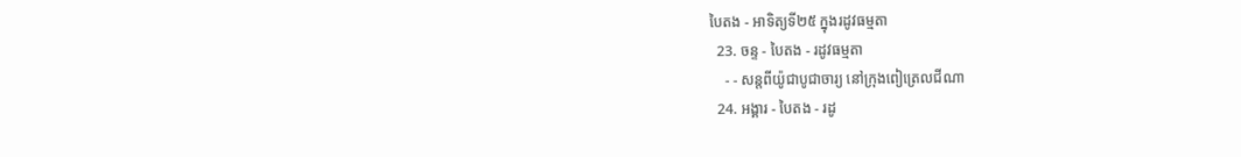បៃតង - អាទិត្យទី២៥ ក្នុងរដូវធម្មតា
  23. ចន្ទ - បៃតង - រដូវធម្មតា
    - - សន្តពីយ៉ូជាបូជាចារ្យ នៅក្រុងពៀត្រេលជីណា
  24. អង្គារ - បៃតង - រដូ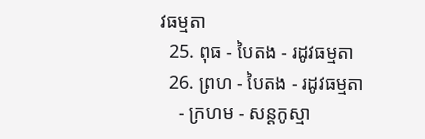វធម្មតា
  25. ពុធ - បៃតង - រដូវធម្មតា
  26. ព្រហ - បៃតង - រដូវធម្មតា
    - ក្រហម - សន្តកូស្មា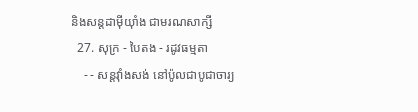និងសន្តដាម៉ីយុាំង ជាមរណសាក្សី
  27. សុក្រ - បៃតង - រដូវធម្មតា
    - - សន្តវុាំងសង់ នៅប៉ូលជាបូជាចារ្យ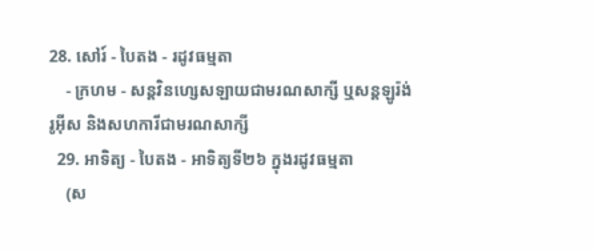28. សៅរ៍ - បៃតង - រដូវធម្មតា
    - ក្រហម - សន្តវិនហ្សេសឡាយជាមរណសាក្សី ឬសន្តឡូរ៉ង់ រូអ៊ីស និងសហការីជាមរណសាក្សី
  29. អាទិត្យ - បៃតង - អាទិត្យទី២៦ ក្នុងរដូវធម្មតា
    (ស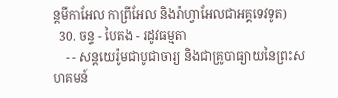ន្តមីកាអែល កាព្រីអែល និងរ៉ាហ្វាអែលជាអគ្គទេវទូត)
  30. ចន្ទ - បៃតង - រដូវធម្មតា
    - - សន្ដយេរ៉ូមជាបូជាចារ្យ និងជាគ្រូបាធ្យាយនៃព្រះសហគមន៍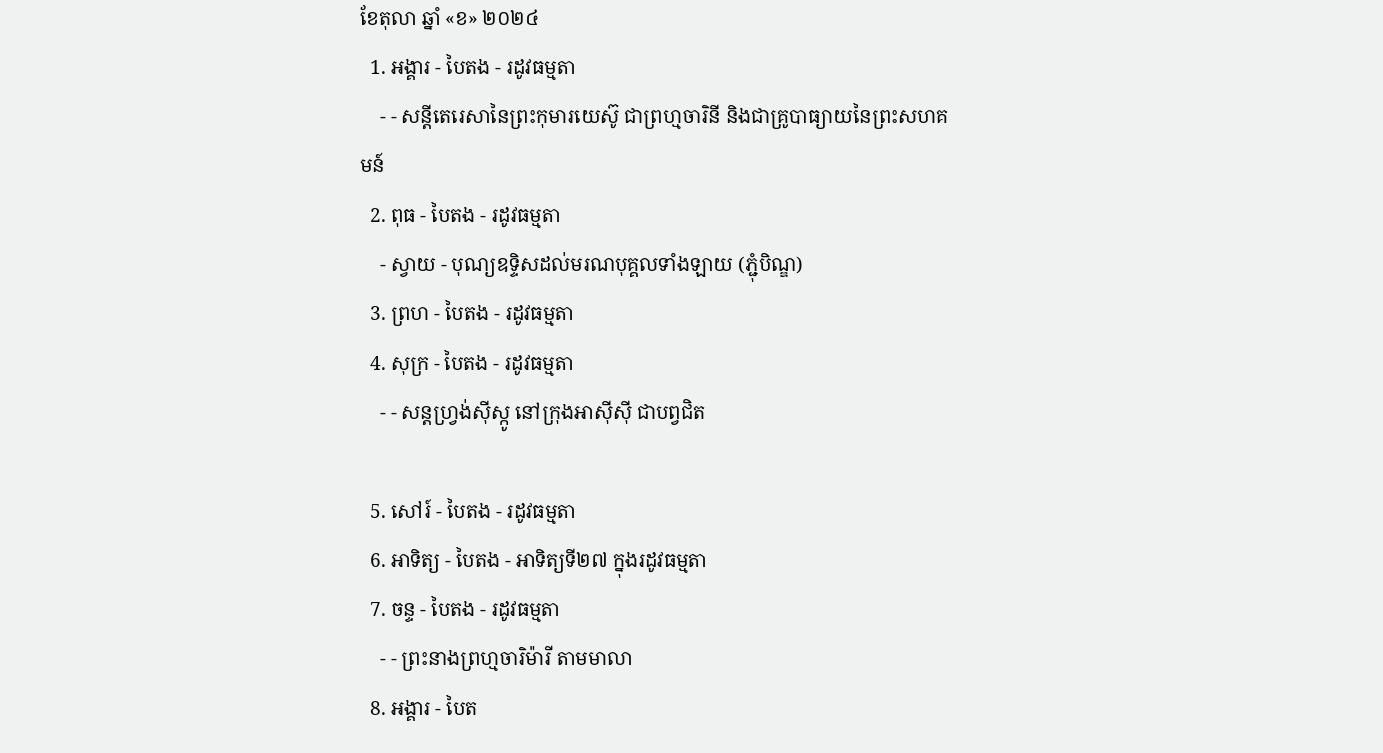ខែតុលា ឆ្នាំ «ខ» ២០២៤
  1. អង្គារ - បៃតង - រដូវធម្មតា
    - - សន្តីតេរេសានៃព្រះកុមារយេស៊ូ ជាព្រហ្មចារិនី និងជាគ្រូបាធ្យាយនៃព្រះសហគមន៍
  2. ពុធ - បៃតង - រដូវធម្មតា
    - ស្វាយ - បុណ្យឧទ្ទិសដល់មរណបុគ្គលទាំងឡាយ (ភ្ជុំបិណ្ឌ)
  3. ព្រហ - បៃតង - រដូវធម្មតា
  4. សុក្រ - បៃតង - រដូវធម្មតា
    - - សន្តហ្វ្រង់ស៊ីស្កូ នៅក្រុងអាស៊ីស៊ី ជាបព្វជិត

  5. សៅរ៍ - បៃតង - រដូវធម្មតា
  6. អាទិត្យ - បៃតង - អាទិត្យទី២៧ ក្នុងរដូវធម្មតា
  7. ចន្ទ - បៃតង - រដូវធម្មតា
    - - ព្រះនាងព្រហ្មចារិម៉ារី តាមមាលា
  8. អង្គារ - បៃត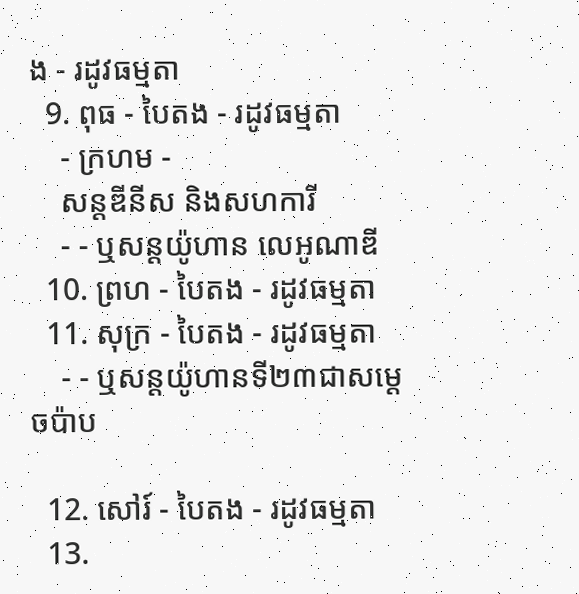ង - រដូវធម្មតា
  9. ពុធ - បៃតង - រដូវធម្មតា
    - ក្រហម -
    សន្តឌីនីស និងសហការី
    - - ឬសន្តយ៉ូហាន លេអូណាឌី
  10. ព្រហ - បៃតង - រដូវធម្មតា
  11. សុក្រ - បៃតង - រដូវធម្មតា
    - - ឬសន្តយ៉ូហានទី២៣ជាសម្តេចប៉ាប

  12. សៅរ៍ - បៃតង - រដូវធម្មតា
  13.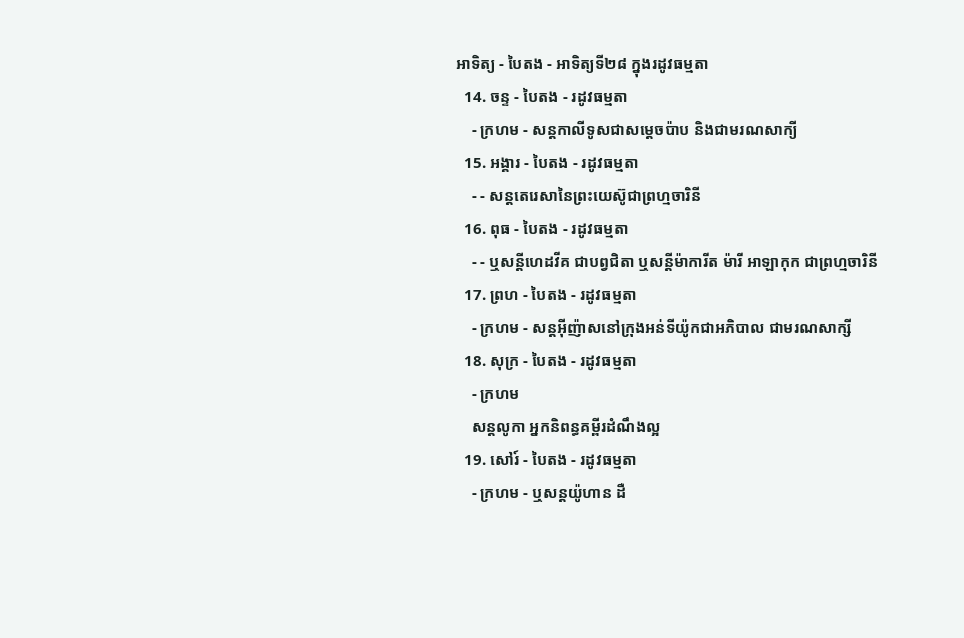អាទិត្យ - បៃតង - អាទិត្យទី២៨ ក្នុងរដូវធម្មតា
  14. ចន្ទ - បៃតង - រដូវធម្មតា
    - ក្រហម - សន្ដកាលីទូសជាសម្ដេចប៉ាប និងជាមរណសាក្យី
  15. អង្គារ - បៃតង - រដូវធម្មតា
    - - សន្តតេរេសានៃព្រះយេស៊ូជាព្រហ្មចារិនី
  16. ពុធ - បៃតង - រដូវធម្មតា
    - - ឬសន្ដីហេដវីគ ជាបព្វជិតា ឬសន្ដីម៉ាការីត ម៉ារី អាឡាកុក ជាព្រហ្មចារិនី
  17. ព្រហ - បៃតង - រដូវធម្មតា
    - ក្រហម - សន្តអ៊ីញ៉ាសនៅក្រុងអន់ទីយ៉ូកជាអភិបាល ជាមរណសាក្សី
  18. សុក្រ - បៃតង - រដូវធម្មតា
    - ក្រហម
    សន្តលូកា អ្នកនិពន្ធគម្ពីរដំណឹងល្អ
  19. សៅរ៍ - បៃតង - រដូវធម្មតា
    - ក្រហម - ឬសន្ដយ៉ូហាន ដឺ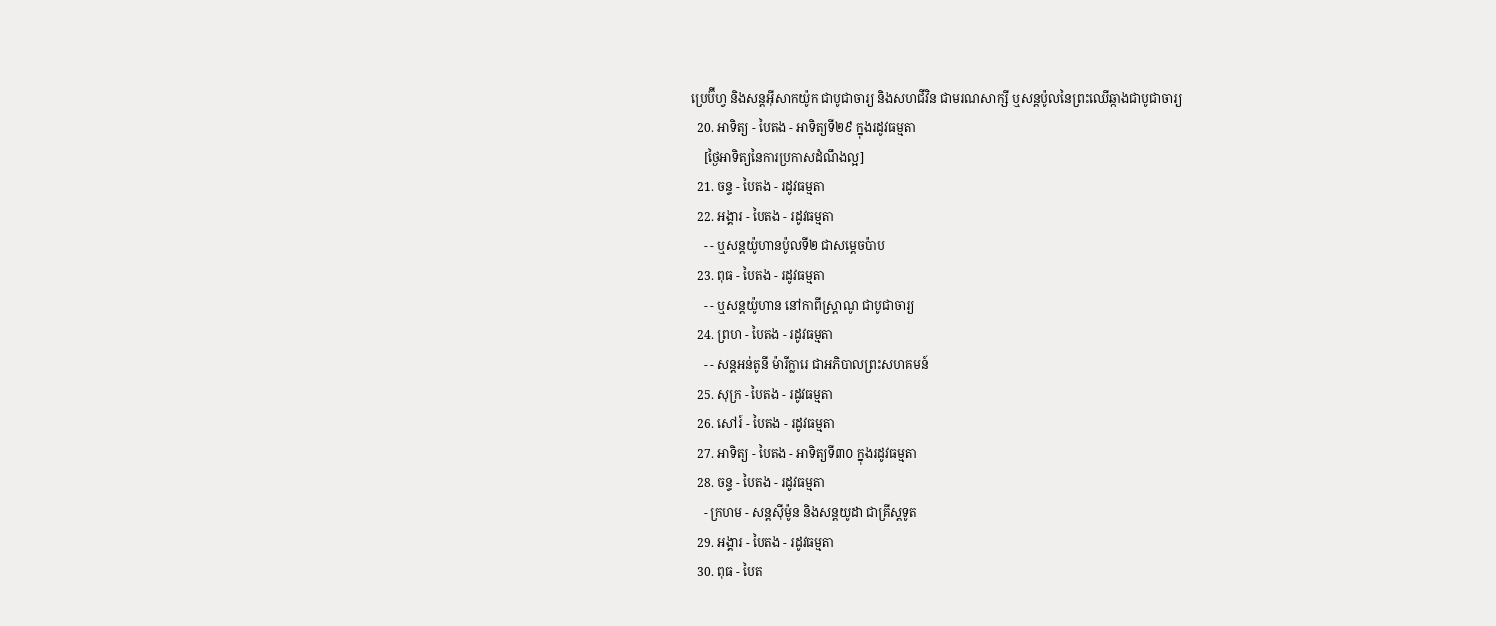ប្រេប៊ីហ្វ និងសន្ដអ៊ីសាកយ៉ូក ជាបូជាចារ្យ និងសហជីវិន ជាមរណសាក្សី ឬសន្ដប៉ូលនៃព្រះឈើឆ្កាងជាបូជាចារ្យ
  20. អាទិត្យ - បៃតង - អាទិត្យទី២៩ ក្នុងរដូវធម្មតា
    [ថ្ងៃអាទិត្យនៃការប្រកាសដំណឹងល្អ]
  21. ចន្ទ - បៃតង - រដូវធម្មតា
  22. អង្គារ - បៃតង - រដូវធម្មតា
    - - ឬសន្តយ៉ូហានប៉ូលទី២ ជាសម្ដេចប៉ាប
  23. ពុធ - បៃតង - រដូវធម្មតា
    - - ឬសន្ដយ៉ូហាន នៅកាពីស្រ្ដាណូ ជាបូជាចារ្យ
  24. ព្រហ - បៃតង - រដូវធម្មតា
    - - សន្តអន់តូនី ម៉ារីក្លារេ ជាអភិបាលព្រះសហគមន៍
  25. សុក្រ - បៃតង - រដូវធម្មតា
  26. សៅរ៍ - បៃតង - រដូវធម្មតា
  27. អាទិត្យ - បៃតង - អាទិត្យទី៣០ ក្នុងរដូវធម្មតា
  28. ចន្ទ - បៃតង - រដូវធម្មតា
    - ក្រហម - សន្ដស៊ីម៉ូន និងសន្ដយូដា ជាគ្រីស្ដទូត
  29. អង្គារ - បៃតង - រដូវធម្មតា
  30. ពុធ - បៃត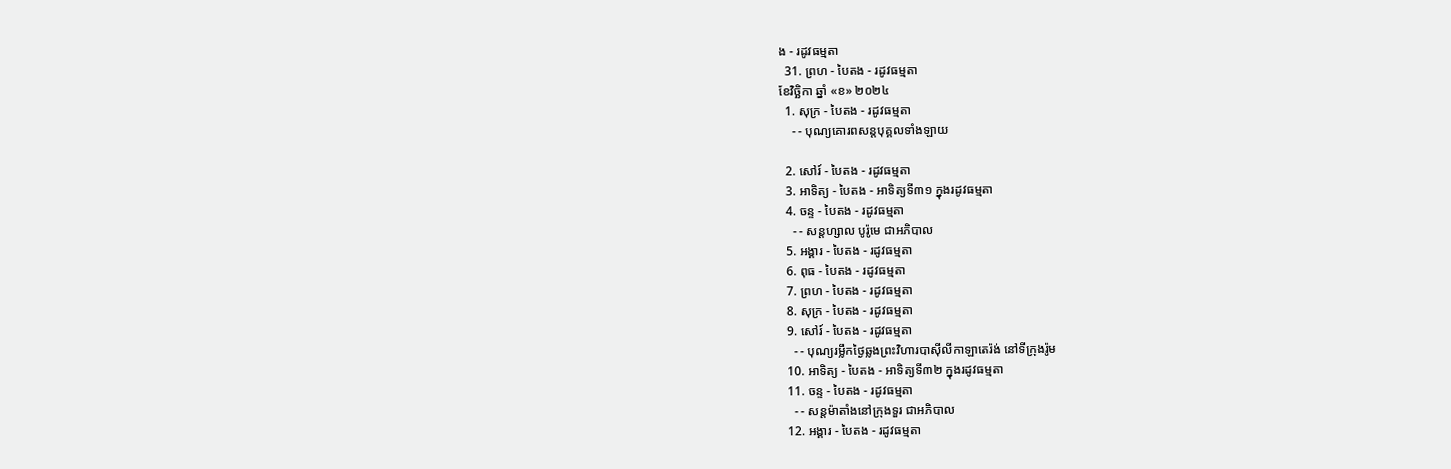ង - រដូវធម្មតា
  31. ព្រហ - បៃតង - រដូវធម្មតា
ខែវិច្ឆិកា ឆ្នាំ «ខ» ២០២៤
  1. សុក្រ - បៃតង - រដូវធម្មតា
    - - បុណ្យគោរពសន្ដបុគ្គលទាំងឡាយ

  2. សៅរ៍ - បៃតង - រដូវធម្មតា
  3. អាទិត្យ - បៃតង - អាទិត្យទី៣១ ក្នុងរដូវធម្មតា
  4. ចន្ទ - បៃតង - រដូវធម្មតា
    - - សន្ដហ្សាល បូរ៉ូមេ ជាអភិបាល
  5. អង្គារ - បៃតង - រដូវធម្មតា
  6. ពុធ - បៃតង - រដូវធម្មតា
  7. ព្រហ - បៃតង - រដូវធម្មតា
  8. សុក្រ - បៃតង - រដូវធម្មតា
  9. សៅរ៍ - បៃតង - រដូវធម្មតា
    - - បុណ្យរម្លឹកថ្ងៃឆ្លងព្រះវិហារបាស៊ីលីកាឡាតេរ៉ង់ នៅទីក្រុងរ៉ូម
  10. អាទិត្យ - បៃតង - អាទិត្យទី៣២ ក្នុងរដូវធម្មតា
  11. ចន្ទ - បៃតង - រដូវធម្មតា
    - - សន្ដម៉ាតាំងនៅក្រុងទួរ ជាអភិបាល
  12. អង្គារ - បៃតង - រដូវធម្មតា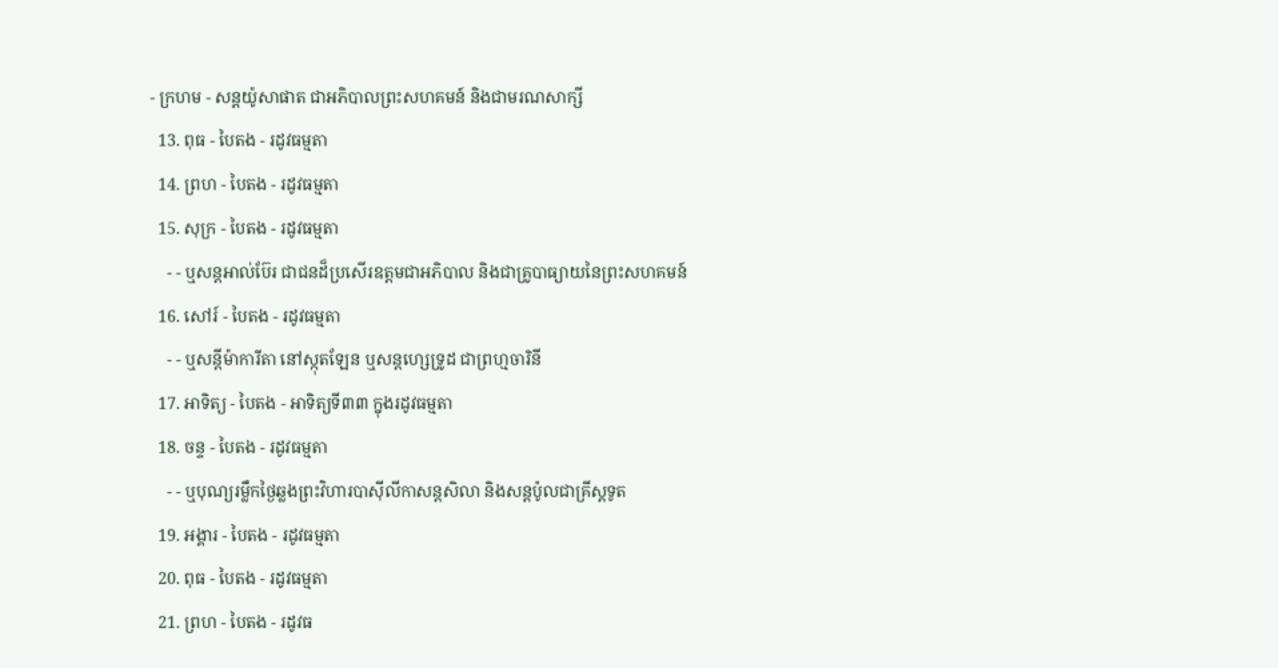- ក្រហម - សន្ដយ៉ូសាផាត ជាអភិបាលព្រះសហគមន៍ និងជាមរណសាក្សី
  13. ពុធ - បៃតង - រដូវធម្មតា
  14. ព្រហ - បៃតង - រដូវធម្មតា
  15. សុក្រ - បៃតង - រដូវធម្មតា
    - - ឬសន្ដអាល់ប៊ែរ ជាជនដ៏ប្រសើរឧត្ដមជាអភិបាល និងជាគ្រូបាធ្យាយនៃព្រះសហគមន៍
  16. សៅរ៍ - បៃតង - រដូវធម្មតា
    - - ឬសន្ដីម៉ាការីតា នៅស្កុតឡែន ឬសន្ដហ្សេទ្រូដ ជាព្រហ្មចារិនី
  17. អាទិត្យ - បៃតង - អាទិត្យទី៣៣ ក្នុងរដូវធម្មតា
  18. ចន្ទ - បៃតង - រដូវធម្មតា
    - - ឬបុណ្យរម្លឹកថ្ងៃឆ្លងព្រះវិហារបាស៊ីលីកាសន្ដសិលា និងសន្ដប៉ូលជាគ្រីស្ដទូត
  19. អង្គារ - បៃតង - រដូវធម្មតា
  20. ពុធ - បៃតង - រដូវធម្មតា
  21. ព្រហ - បៃតង - រដូវធ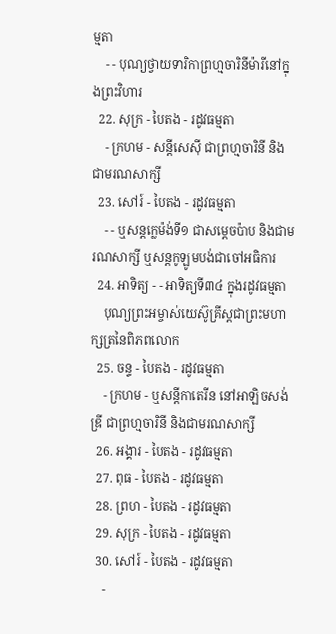ម្មតា
    - - បុណ្យថ្វាយទារិកាព្រហ្មចារិនីម៉ារីនៅក្នុងព្រះវិហារ
  22. សុក្រ - បៃតង - រដូវធម្មតា
    - ក្រហម - សន្ដីសេស៊ី ជាព្រហ្មចារិនី និងជាមរណសាក្សី
  23. សៅរ៍ - បៃតង - រដូវធម្មតា
    - - ឬសន្ដក្លេម៉ង់ទី១ ជាសម្ដេចប៉ាប និងជាមរណសាក្សី ឬសន្ដកូឡូមបង់ជាចៅអធិការ
  24. អាទិត្យ - - អាទិត្យទី៣៤ ក្នុងរដូវធម្មតា
    បុណ្យព្រះអម្ចាស់យេស៊ូគ្រីស្ដជាព្រះមហាក្សត្រនៃពិភពលោក
  25. ចន្ទ - បៃតង - រដូវធម្មតា
    - ក្រហម - ឬសន្ដីកាតេរីន នៅអាឡិចសង់ឌ្រី ជាព្រហ្មចារិនី និងជាមរណសាក្សី
  26. អង្គារ - បៃតង - រដូវធម្មតា
  27. ពុធ - បៃតង - រដូវធម្មតា
  28. ព្រហ - បៃតង - រដូវធម្មតា
  29. សុក្រ - បៃតង - រដូវធម្មតា
  30. សៅរ៍ - បៃតង - រដូវធម្មតា
    -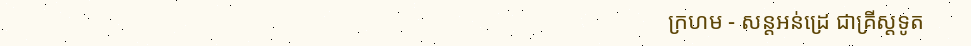ក្រហម - សន្ដអន់ដ្រេ ជាគ្រីស្ដទូត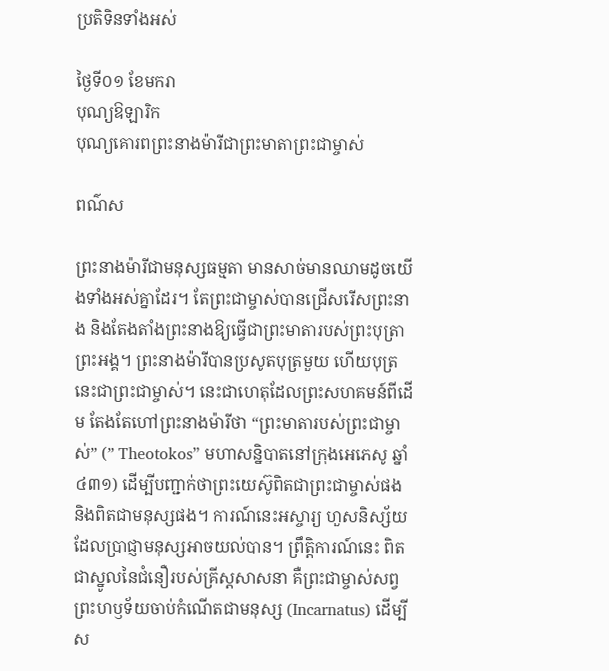ប្រតិទិនទាំងអស់

ថ្ងៃទី០១ ខែមករា
បុណ្យឱឡារិក
បុណ្យគោរពព្រះនាងម៉ារីជាព្រះមាតាព្រះជាម្ចាស់

ពណ៌ស

ព្រះនាងម៉ារីជាមនុស្សធម្មតា មានសាច់មានឈាមដូចយើងទាំងអស់គ្នាដែរ។ តែព្រះជាម្ចាស់បានជ្រើសរើសព្រះនាង និងតែងតាំងព្រះនាងឱ្យធ្វើជាព្រះមាតារបស់ព្រះបុត្រាព្រះអង្គ។ ព្រះនាងម៉ារីបានប្រសូតបុត្រមួយ ហើយបុត្រនេះជាព្រះជាម្ចាស់។ នេះជាហេតុដែលព្រះសហគមន៍ពីដើម តែងតែហៅព្រះនាងម៉ារីថា “ព្រះមាតារបស់ព្រះជាម្ចាស់” (” Theotokos” មហាសន្និបាតនៅក្រុងអេភេសូ ឆ្នាំ៤៣១) ដើម្បីបញ្ជាក់ថាព្រះយេស៊ូពិតជាព្រះជាម្ចាស់ផង និងពិតជាមនុស្សផង។ ការណ៍នេះអស្ចារ្យ ហួសនិស្ស័យដែលប្រាជ្ញាមនុស្សអាចយល់បាន។ ព្រឹត្ដិការណ៍នេះ ពិតជាស្នូលនៃជំនឿរបស់គ្រីស្ដសាសនា គឺព្រះជាម្ចាស់សព្វព្រះហឫទ័យចាប់កំណើតជាមនុស្ស (Incarnatus) ដើម្បីស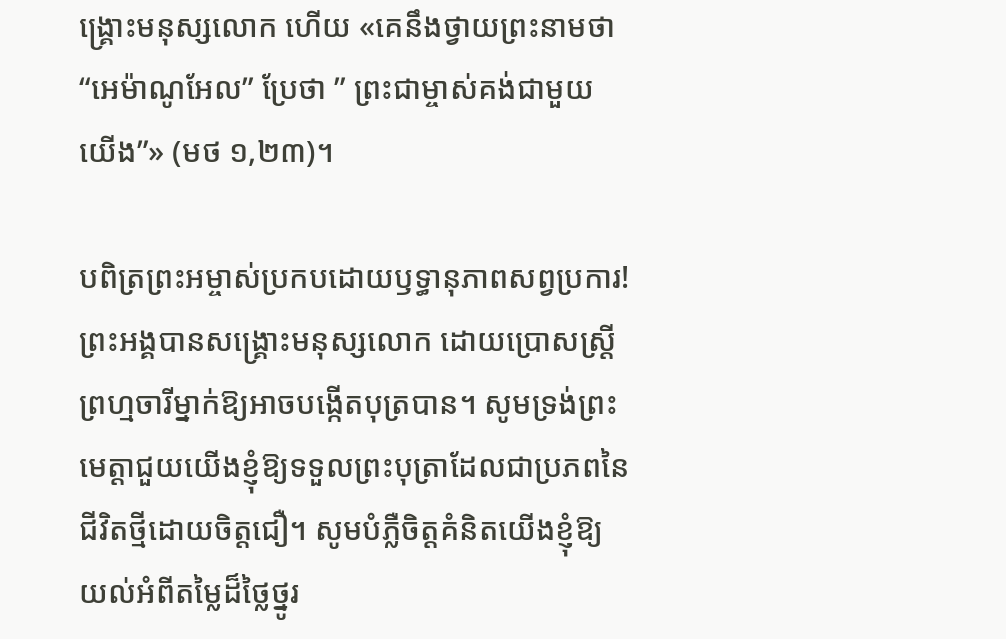ង្គ្រោះមនុស្សលោក ហើយ «គេនឹងថ្វាយព្រះនាមថា “អេម៉ាណូអែល” ប្រែថា ” ព្រះជាម្ចាស់គង់ជាមួយយើង”» (មថ ១,២៣)។

បពិត្រព្រះអម្ចាស់ប្រកបដោយឫទ្ធានុភាពសព្វប្រការ! ព្រះអង្គបានសង្គ្រោះមនុស្សលោក ដោយប្រោសស្ត្រីព្រហ្មចារីម្នាក់ឱ្យអាចបង្កើតបុត្របាន។ សូមទ្រង់ព្រះមេត្តាជួយយើងខ្ញុំឱ្យទទួលព្រះបុត្រាដែលជាប្រភពនៃជីវិតថ្មីដោយចិត្តជឿ។ សូមបំភ្លឺចិត្តគំនិតយើងខ្ញុំឱ្យយល់អំពីតម្លៃដ៏ថ្លៃថ្នូរ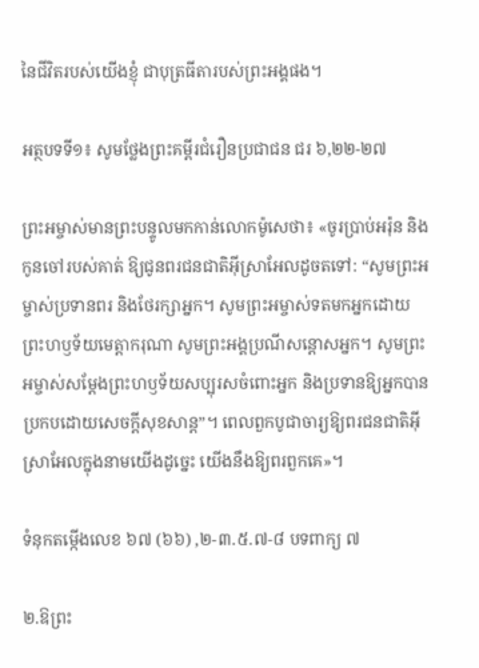នៃជីវិតរបស់យើងខ្ញុំ ជាបុត្រធីតារបស់ព្រះអង្គផង។

អត្ថបទទី១៖ សូមថ្លែងព្រះគម្ពីរជំរឿនប្រជាជន ជរ ៦,២២-២៧

ព្រះអម្ចាស់មានព្រះបន្ទូលមកកាន់លោកម៉ូសេថា៖ «ចូរប្រាប់អរ៉ុន និងកូនចៅរបស់គាត់ ឱ្យជូនពរជនជាតិអ៊ីស្រាអែលដូចតទៅ: “សូមព្រះអម្ចាស់ប្រទានពរ និងថែរក្សាអ្នក។ សូមព្រះអម្ចាស់ទតមកអ្នកដោយព្រះហឫទ័យមេត្តាករុណា សូមព្រះអង្គប្រណីសន្ដោសអ្នក។ សូមព្រះអម្ចាស់សម្ដែងព្រះហឫទ័យសប្បុរសចំពោះអ្នក និងប្រទានឱ្យអ្នកបានប្រកបដោយសេចក្ដីសុខសាន្ត”។ ពេលពួកបូជាចារ្យឱ្យពរជនជាតិអ៊ីស្រាអែលក្នុងនាមយើងដូច្នេះ យើងនឹងឱ្យពរពួកគេ»។

ទំនុកតម្កើងលេខ ៦៧ (៦៦) ,២-៣.៥.៧-៨ បទពាក្យ ៧

២.ឱព្រះ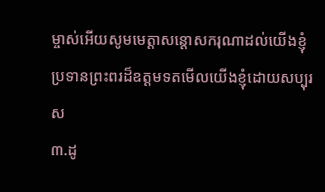ម្ចាស់អើយសូមមេត្តាសន្តោសករុណាដល់យើងខ្ញុំ
ប្រទានព្រះពរដ៏ឧត្តមទតមើលយើងខ្ញុំដោយសប្បុរស
៣.ដូ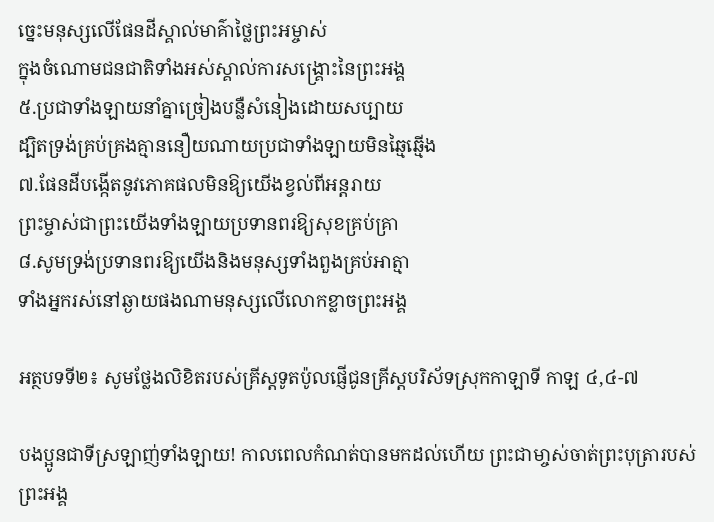ច្នេះមនុស្សលើផែនដីស្គាល់មាគ៌ាថ្លៃព្រះអម្ចាស់
ក្នុងចំណោមជនជាតិទាំងអស់ស្គាល់ការសង្គ្រោះនៃព្រះអង្គ
៥.ប្រជាទាំងឡាយនាំគ្នាច្រៀងបន្លឺសំនៀងដោយសប្បាយ
ដ្បិតទ្រង់គ្រប់គ្រងគ្មាននឿយណាយប្រជាទាំងឡាយមិនឆ្មៃឆ្មើង
៧.ផែនដីបង្កើតនូវភោគផលមិនឱ្យយើងខ្វល់ពីអន្តរាយ
ព្រះម្ចាស់ជាព្រះយើងទាំងឡាយប្រទានពរឱ្យសុខគ្រប់គ្រា
៨.សូមទ្រង់ប្រទានពរឱ្យយើងនិងមនុស្សទាំងពួងគ្រប់អាត្មា
ទាំងអ្នករស់នៅឆ្ងាយផងណាមនុស្សលើលោកខ្លាចព្រះអង្គ

អត្ថបទទី២៖ សូមថ្លែងលិខិតរបស់គ្រីស្តទូតប៉ូលផ្ញើជូនគ្រីស្តបរិស័ទស្រុកកាឡាទី កាឡ ៤,៤-៧

បងប្អូនជាទីស្រឡាញ់ទាំងឡាយ! កាលពេលកំណត់បានមកដល់ហើយ ព្រះជាមា្ចស់ចាត់ព្រះបុត្រារបស់ព្រះអង្គ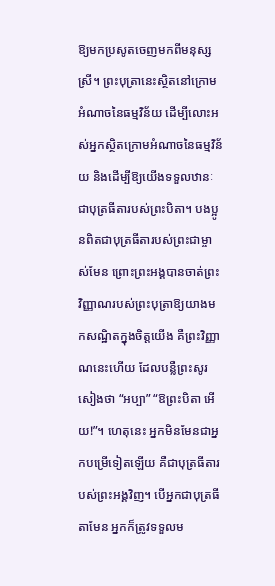ឱ្យមកប្រសូតចេញមកពីមនុស្សស្រី។ ព្រះបុត្រានេះស្ថិតនៅក្រោមអំណាចនៃធម្មវិន័យ ដើម្បីលោះអស់អ្នកស្ថិតក្រោមអំណាចនៃធម្មវិន័យ និងដើម្បីឱ្យយើងទទួលឋានៈជាបុត្រធីតារបស់ព្រះបិតា។ បងប្អូនពិតជាបុត្រធីតារបស់ព្រះជាម្ចាស់មែន ព្រោះព្រះអង្គបានចាត់ព្រះវិញ្ញាណរបស់ព្រះបុត្រាឱ្យយាងមកសណ្ឋិតក្នុងចិត្តយើង គឺព្រះវិញ្ញាណនេះហើយ ដែលបន្លឺព្រះសូរសៀងថា “អប្បា” “ឱព្រះបិតា អើយ!”។ ហេតុនេះ អ្នកមិនមែនជាអ្នកបម្រើទៀតឡើយ គឺជាបុត្រធីតារបស់ព្រះអង្គវិញ។ បើអ្នកជាបុត្រធីតាមែន អ្នកក៏ត្រូវទទួលម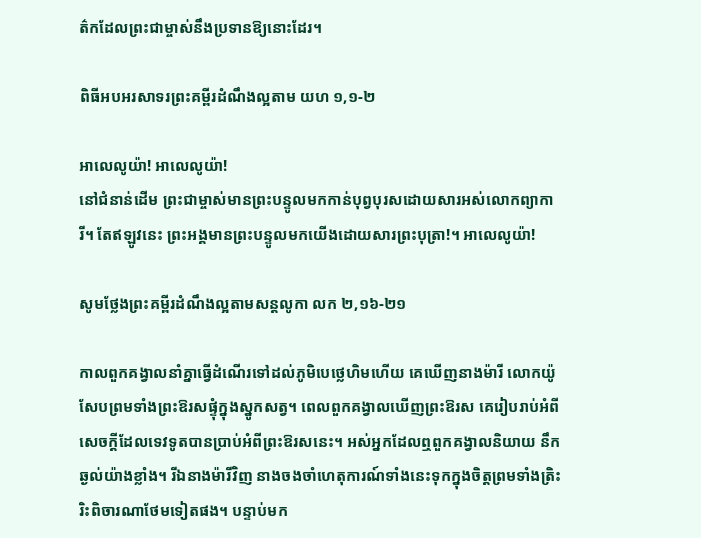ត៌កដែលព្រះជាម្ចាស់នឹងប្រទានឱ្យនោះដែរ។

ពិធីអបអរសាទរព្រះគម្ពីរដំណឹងល្អតាម យហ ១,១-២

អាលេលូយ៉ា! អាលេលូយ៉ា!
នៅជំនាន់ដើម ព្រះជាម្ចាស់មានព្រះបន្ទូលមកកាន់បុព្វបុរសដោយសារអស់លោកព្យាការី។ តែឥឡូវនេះ ព្រះអង្គមានព្រះបន្ទូលមកយើងដោយសារព្រះបុត្រា!។ អាលេលូយ៉ា!

សូមថ្លែងព្រះគម្ពីរដំណឹងល្អតាមសន្តលូកា លក ២,១៦-២១

កាលពួកគង្វាលនាំគ្នាធ្វើដំណើរទៅដល់ភូមិបេថ្លេហិមហើយ គេឃើញនាងម៉ារី លោកយ៉ូសែបព្រមទាំងព្រះឱរសផ្ទុំក្នុងស្នូកសត្វ។ ពេលពួកគង្វាលឃើញព្រះឱរស គេរៀបរាប់អំពីសេចក្តីដែលទេវទូតបានប្រាប់អំពីព្រះឱរសនេះ។ អស់អ្នកដែលឮពួកគង្វាលនិយាយ នឹកឆ្ងល់យ៉ាងខ្លាំង។ រីឯនាងម៉ារីវិញ នាងចងចាំហេតុការណ៍ទាំងនេះទុកក្នុងចិត្តព្រមទាំងត្រិះរិះពិចារណាថែមទៀតផង។ បន្ទាប់មក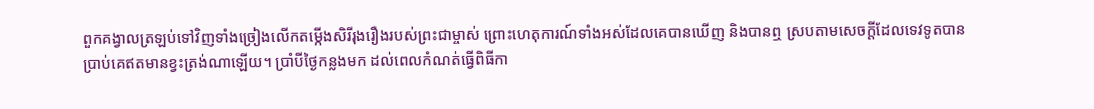ពួកគង្វាលត្រឡប់ទៅវិញទាំងច្រៀងលើកតម្កើងសិរីរុងរឿងរបស់ព្រះជាម្ចាស់ ព្រោះហេតុការណ៍ទាំងអស់ដែលគេបានឃើញ និងបានឮ ស្របតាមសេចក្តីដែលទេវទូតបានប្រាប់គេឥតមានខ្វះត្រង់ណាឡើយ។ ប្រាំបីថ្ងៃកន្លងមក ដល់ពេលកំណត់ធ្វើពិធីកា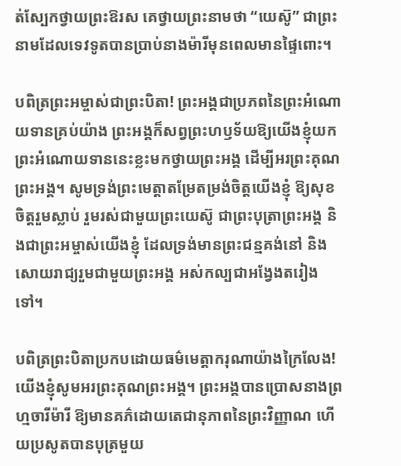ត់ស្បែកថ្វាយព្រះឱរស គេថ្វាយព្រះនាមថា “យេស៊ូ” ជាព្រះនាមដែលទេវទូតបានប្រាប់នាងម៉ារីមុនពេលមានផ្ទៃពោះ។

បពិត្រព្រះអម្ចាស់ជាព្រះបិតា! ព្រះអង្គជាប្រភពនៃព្រះអំណោយទានគ្រប់យ៉ាង ព្រះអង្គក៏សព្វព្រះហឫទ័យឱ្យយើងខ្ញុំយកព្រះអំណោយទាននេះខ្លះមកថ្វាយព្រះអង្គ ដើម្បីអរព្រះគុណព្រះអង្គ។ សូមទ្រង់ព្រះមេត្តាតម្រែតម្រង់ចិត្តយើងខ្ញុំ ឱ្យសុខចិត្តរួមស្លាប់ រួមរស់ជាមួយព្រះយេស៊ូ ជាព្រះបុត្រាព្រះអង្គ និងជាព្រះអម្ចាស់យើងខ្ញុំ ដែលទ្រង់មានព្រះជន្មគង់នៅ និងសោយរាជ្យរួមជាមួយព្រះអង្គ អស់កល្បជាអង្វែងតរៀងទៅ។

បពិត្រព្រះបិតាប្រកបដោយធម៌មេត្តាករុណាយ៉ាងក្រៃលែង! យើងខ្ញុំសូមអរព្រះគុណព្រះអង្គ។ ព្រះអង្គបានប្រោសនាងព្រហ្មចារីម៉ារី ឱ្យមានគភ៌ដោយតេជានុភាពនៃព្រះវិញ្ញាណ ហើយប្រសូតបានបុត្រមួយ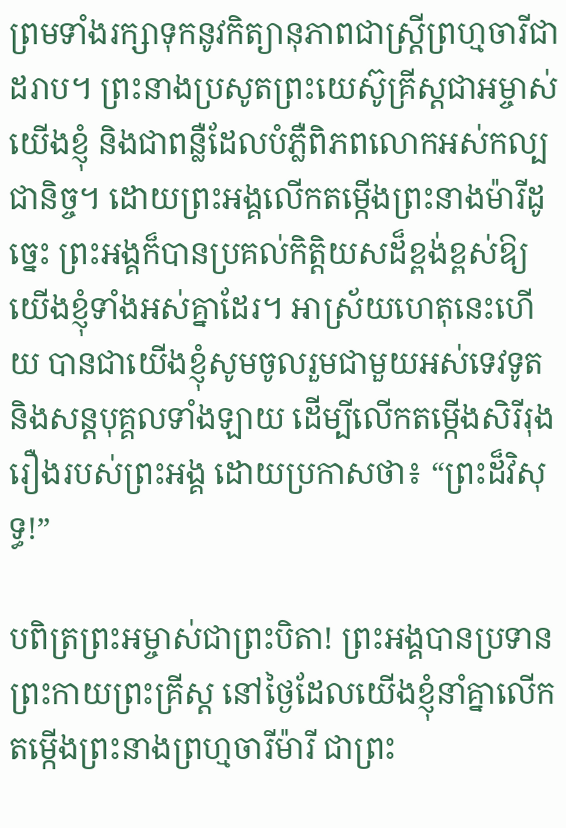ព្រមទាំងរក្សាទុកនូវកិត្យានុភាពជាស្រ្តីព្រហ្មចារីជាដរាប។ ព្រះនាងប្រសូតព្រះយេស៊ូគ្រីស្តជាអម្ចាស់យើងខ្ញុំ និងជាពន្លឺដែលបំភ្លឺពិភពលោកអស់កល្បជានិច្ច។ ដោយព្រះអង្គលើកតម្កើងព្រះនាងម៉ារីដូច្នេះ ព្រះអង្គក៏បានប្រគល់កិត្តិយសដ៏ខ្ពង់ខ្ពស់ឱ្យយើងខ្ញុំទាំងអស់គ្នាដែរ។ អាស្រ័យហេតុនេះហើយ បានជាយើងខ្ញុំសូមចូលរួមជាមួយអស់ទេវទូត និងសន្តបុគ្គលទាំងឡាយ ដើម្បីលើកតម្កើងសិរីរុងរឿងរបស់ព្រះអង្គ ដោយប្រកាសថា៖ “ព្រះដ៏វិសុទ្ធ!”

បពិត្រព្រះអម្ចាស់ជាព្រះបិតា! ព្រះអង្គបានប្រទានព្រះកាយព្រះគ្រីស្ត នៅថ្ងៃដែលយើងខ្ញុំនាំគ្នាលើកតម្កើងព្រះនាងព្រហ្មចារីម៉ារី ជាព្រះ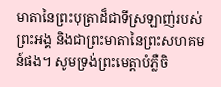មាតានៃព្រះបុត្រាដ៏ជាទីស្រឡាញ់របស់ព្រះអង្គ និងជាព្រះមាតានៃព្រះសហគមន៍ផង។ សូមទ្រង់ព្រះមេត្តាបំភ្លឺចិ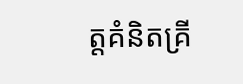ត្តគំនិតគ្រី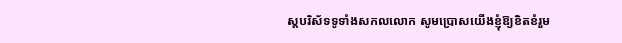ស្តបរិស័ទទូទាំងសកលលោក សូមប្រោសយើងខ្ញុំឱ្យខិតខំរួម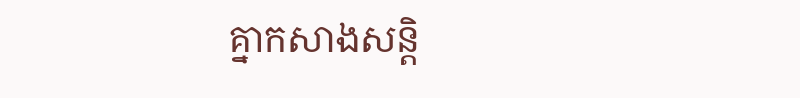គ្នាកសាងសន្តិ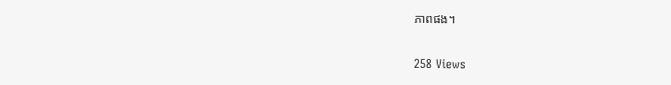ភាពផង។

258 Views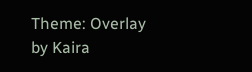Theme: Overlay by Kaira